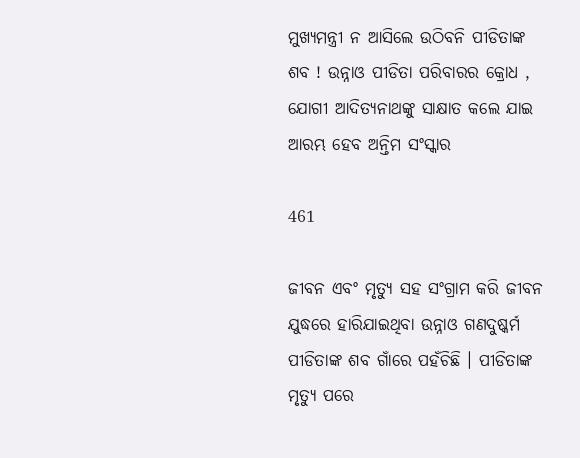ମୁଖ୍ୟମନ୍ତ୍ରୀ ନ ଆସିଲେ ଉଠିବନି ପୀଡିତାଙ୍କ ଶବ ! ଉନ୍ନାଓ ପୀଡିତା ପରିବାରର କ୍ରୋଧ , ଯୋଗୀ ଆଦିତ୍ୟନାଥଙ୍କୁ ସାକ୍ଷାତ କଲେ ଯାଇ ଆରମ୍ଭ ହେବ ଅନ୍ତିମ ସଂସ୍କାର

461

ଜୀବନ ଏବଂ ମୃତ୍ୟୁ ସହ ସଂଗ୍ରାମ କରି ଜୀବନ ଯୁଦ୍ଧରେ ହାରିଯାଇଥିବା ଉନ୍ନାଓ ଗଣଦୁଷ୍କର୍ମ ପୀଡିତାଙ୍କ ଶବ ଗାଁରେ ପହଁଚିଛି । ପୀଡିତାଙ୍କ ମୃତ୍ୟୁ ପରେ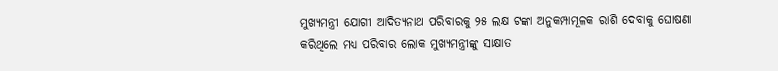ମୁଖ୍ୟମନ୍ତ୍ରୀ ଯୋଗୀ ଆଦିତ୍ୟନାଥ ପରିବାରକୁ ୨୫ ଲକ୍ଷ ଟଙ୍କା ଅନୁକମ୍ପାମୂଳକ ରାଶି ଦେବାକୁ ଘୋଷଣା କରିଥିଲେ ମଧ୍ୟ ପରିବାର ଲୋକ ମୁଖ୍ୟମନ୍ତ୍ରୀଙ୍କୁ ସାକ୍ଷାତ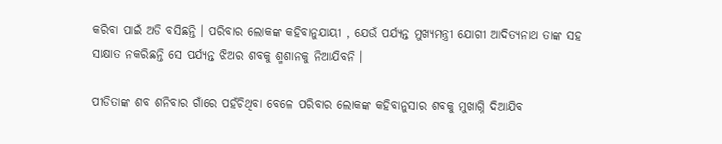କରିବା ପାଇଁ ଅଡି ବସିଛନ୍ତି । ପରିବାର ଲୋକଙ୍କ କହିବାନୁଯାୟୀ , ଯେଉଁ ପର୍ଯ୍ୟନ୍ତ ମୁଖ୍ୟମନ୍ତ୍ରୀ ଯୋଗୀ ଆଦିତ୍ୟନାଥ ତାଙ୍କ ସହ ସାକ୍ଷାତ ନକରିଛନ୍ତି ସେ ପର୍ଯ୍ୟନ୍ତ ଝିଅର ଶବକୁ ଶ୍ମଶାନକୁ ନିଆଯିବନି ।

ପୀଡିତାଙ୍କ ଶବ ଶନିବାର ଗାଁରେ ପହଁଚିଥିବା ବେଳେ ପରିବାର ଲୋକଙ୍କ କହିବାନୁସାର ଶବକୁ ମୁଖାଗ୍ନି ଦିଆଯିବ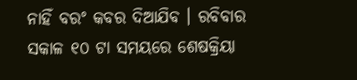ନାହିଁ ବରଂ କବର ଦିଆଯିବ । ରବିବାର ସକାଳ ୧୦ ଟା ସମୟରେ ଶେଷକ୍ରିୟା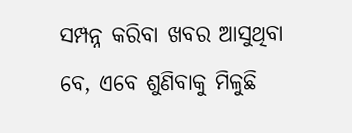ସମ୍ପନ୍ନ କରିବା ଖବର ଆସୁଥିବା ବେ, ଏବେ ଶୁଣିବାକୁ ମିଳୁଛି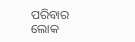ପରିବାର ଲୋକ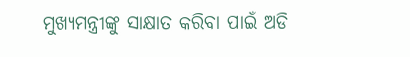ମୁଖ୍ୟମନ୍ତ୍ରୀଙ୍କୁ ସାକ୍ଷାତ କରିବା ପାଇଁ ଅଡି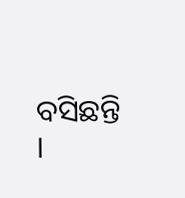ବସିଛନ୍ତି ।